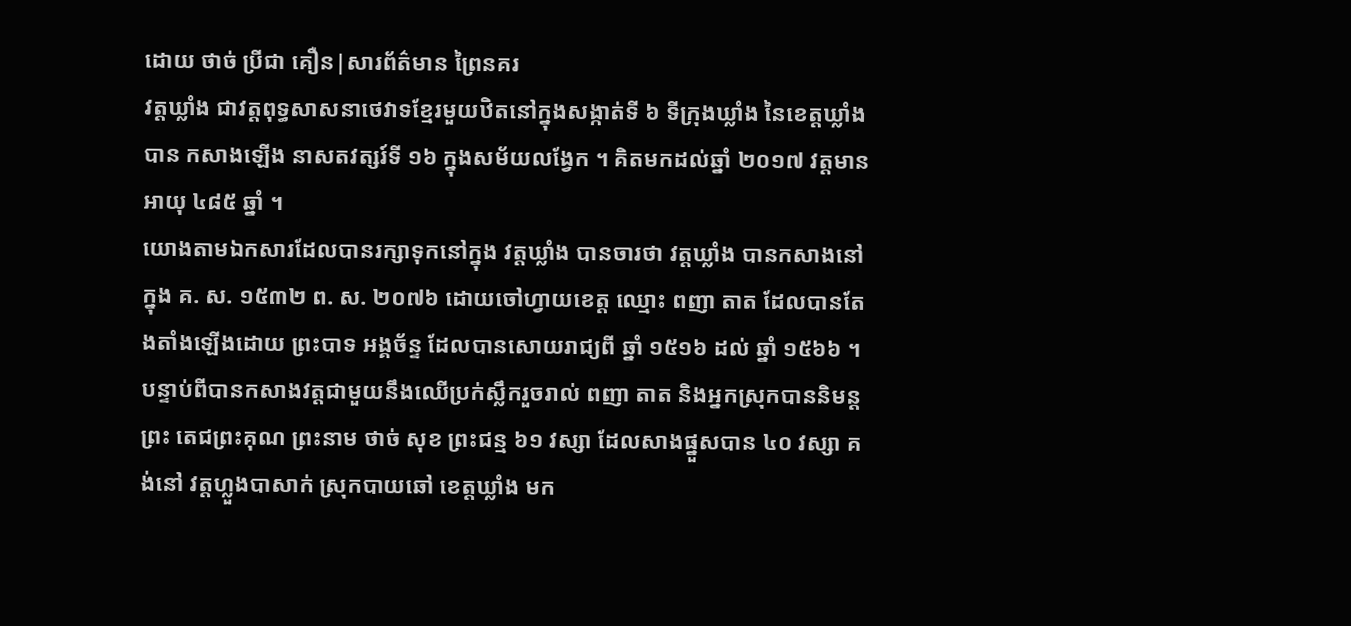ដោយ ថាច់ ប្រីជា គឿន|សារព័ត៌មាន ព្រៃនគរ
វត្តឃ្លាំង ជាវត្តពុទ្ធសាសនាថេវាទខ្មែរមួយឋិតនៅក្នុងសង្កាត់ទី ៦ ទីក្រុងឃ្លាំង នៃខេត្តឃ្លាំង បាន កសាងឡើង នាសតវត្សរ៍ទី ១៦ ក្នុងសម័យលង្វែក ។ គិតមកដល់ឆ្នាំ ២០១៧ វត្តមានអាយុ ៤៨៥ ឆ្នាំ ។
យោងតាមឯកសារដែលបានរក្សាទុកនៅក្នុង វត្តឃ្លាំង បានចារថា វត្តឃ្លាំង បានកសាងនៅក្នុង គ. ស. ១៥៣២ ព. ស. ២០៧៦ ដោយចៅហ្វាយខេត្ត ឈ្មោះ ពញា តាត ដែលបានតែងតាំងឡើងដោយ ព្រះបាទ អង្គច័ន្ទ ដែលបានសោយរាជ្យពី ឆ្នាំ ១៥១៦ ដល់ ឆ្នាំ ១៥៦៦ ។
បន្ទាប់ពីបានកសាងវត្តជាមួយនឹងឈើប្រក់ស្លឹករួចរាល់ ពញា តាត និងអ្នកស្រុកបាននិមន្ត ព្រះ តេជព្រះគុណ ព្រះនាម ថាច់ សុខ ព្រះជន្ម ៦១ វស្សា ដែលសាងផ្នួសបាន ៤០ វស្សា គង់នៅ វត្តហ្លួងបាសាក់ ស្រុកបាយឆៅ ខេត្តឃ្លាំង មក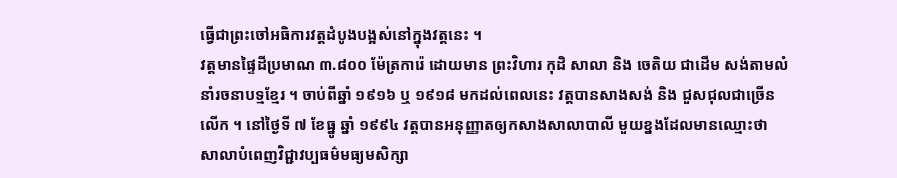ធ្វើជាព្រះចៅអធិការវត្តដំបូងបង្អស់នៅក្នុងវត្តនេះ ។
វត្តមានផ្ទៃដីប្រមាណ ៣.៨០០ ម៉ែត្រការ៉េ ដោយមាន ព្រះវិហារ កុដិ សាលា និង ចេតិយ ជាដើម សង់តាមលំនាំរចនាបទ្មខ្មែរ ។ ចាប់ពីឆ្នាំ ១៩១៦ ឬ ១៩១៨ មកដល់ពេលនេះ វត្តបានសាងសង់ និង ជួសជុលជាច្រើនលើក ។ នៅថ្ងៃទី ៧ ខែធ្នូ ឆ្នាំ ១៩៩៤ វត្តបានអនុញ្ញាតឲ្យកសាងសាលាបាលី មួយខ្នងដែលមានឈ្មោះថា សាលាបំពេញវិជ្ជាវប្បធម៌មធ្យមសិក្សា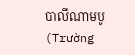បាលីណាមបូ (Trường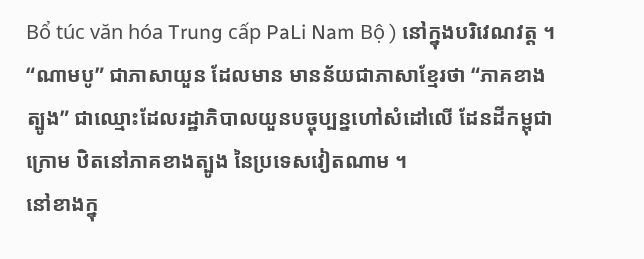Bổ túc văn hóa Trung cấp PaLi Nam Bộ ) នៅក្នុងបរិវេណវត្ត ។ “ណាមបូ” ជាភាសាយួន ដែលមាន មានន័យជាភាសាខ្មែរថា “ភាគខាងត្បូង” ជាឈ្មោះដែលរដ្ឋាភិបាលយួនបច្ចុប្បន្នហៅសំដៅលើ ដែនដីកម្ពុជាក្រោម ឋិតនៅភាគខាងត្បូង នៃប្រទេសវៀតណាម ។
នៅខាងក្នុ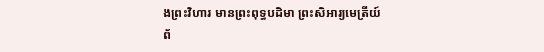ងព្រះវិហារ មានព្រះពុទ្ធបដិមា ព្រះសិអារ្យមេត្រីយ៍ ព័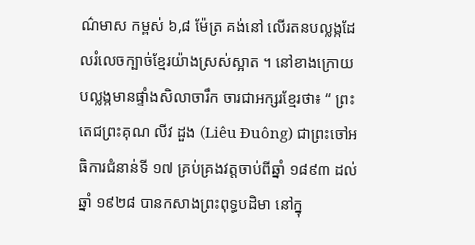ណ៌មាស កម្ពស់ ៦,៨ ម៉ែត្រ គង់នៅ លើរតនបល្លង្កដែលរំលេចក្បាច់ខ្មែរយ៉ាងស្រស់ស្អាត ។ នៅខាងក្រោយបល្លង្កមានផ្ទាំងសិលាចារឹក ចារជាអក្សរខ្មែរថា៖ “ ព្រះតេជព្រះគុណ លីវ ដួង (Liêu Đuông) ជាព្រះចៅអធិការជំនាន់ទី ១៧ គ្រប់គ្រងវត្តចាប់ពីឆ្នាំ ១៨៩៣ ដល់ឆ្នាំ ១៩២៨ បានកសាងព្រះពុទ្ធបដិមា នៅក្នុ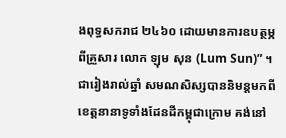ងពុទ្ធសករាជ ២៤៦០ ដោយមានការឧបត្ថម្ភពីគ្រួសារ លោក ឡុម សុន (Lum Sun)” ។
ជារៀងរាល់ឆ្នាំ សមណសិស្សបាននិមន្តមកពីខេត្តនានាទូទាំងដែនដីកម្ពុជាក្រោម គង់នៅ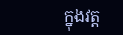ក្នុងវត្ត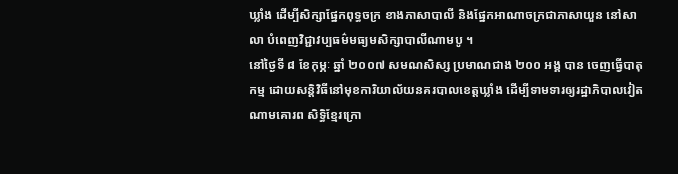ឃ្លាំង ដើម្បីសិក្សាផ្នែកពុទ្ធចក្រ ខាងភាសាបាលី និងផ្នែកអាណាចក្រជាភាសាយួន នៅសាលា បំពេញវិជ្ជាវប្បធម៌មធ្យមសិក្សាបាលីណាមបូ ។
នៅថ្ងៃទី ៨ ខែកុម្ភៈ ឆ្នាំ ២០០៧ សមណសិស្ស ប្រមាណជាង ២០០ អង្គ បាន ចេញធ្វើបាតុកម្ម ដោយសន្តិវិធីនៅមុខការិយាល័យនគរបាលខេត្តឃ្លាំង ដើម្បីទាមទារឲ្យរដ្ឋាភិបាលវៀតណាមគោរព សិទ្ធិខ្មែរក្រោ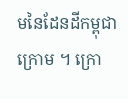មនៃដែនដីកម្ពុជាក្រោម ។ ក្រោ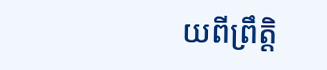យពីព្រឹត្តិ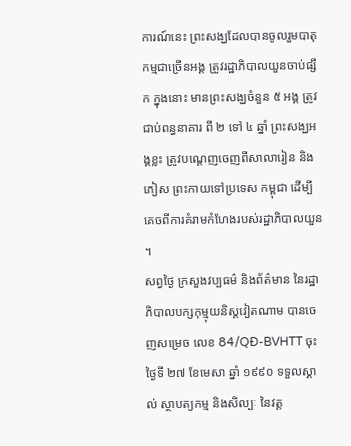ការណ៍នេះ ព្រះសង្ឃដែលបានចូលរួមបាតុ កម្មជាច្រើនអង្គ ត្រូវរដ្ឋាភិបាលយួនចាប់ផ្សឹក ក្នុងនោះ មានព្រះសង្ឃចំនួន ៥ អង្គ ត្រូវជាប់ពន្ធនាគារ ពី ២ ទៅ ៤ ឆ្នាំ ព្រះសង្ឃអង្គខ្លះ ត្រូវបណ្ដេញចេញពីសាលារៀន និងភៀស ព្រះកាយទៅប្រទេស កម្ពុជា ដើម្បីគេចពីការគំរាមកំហែងរបស់រដ្ឋាភិបាលយួន ។
សព្វថ្ងៃ ក្រសួងវប្បធម៌ និងព័ត៌មាន នៃរដ្ឋាភិបាលបក្សកុម្មុយនិស្តវៀតណាម បានចេញសម្រេច លេខ 84/QĐ-BVHTT ចុះថ្ងៃទី ២៧ ខែមេសា ឆ្នាំ ១៩៩០ ទទួលស្គាល់ ស្ថាបត្យកម្ម និងសិល្បៈ នៃវត្ត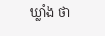ឃ្លាំង ថា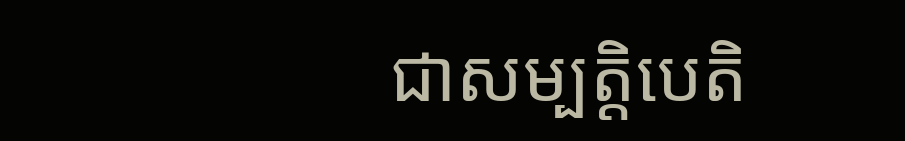ជាសម្បត្តិបេតិ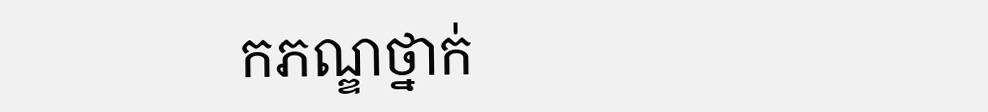កភណ្ឌថ្នាក់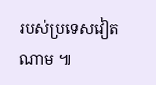របស់ប្រទេសវៀតណាម ៕